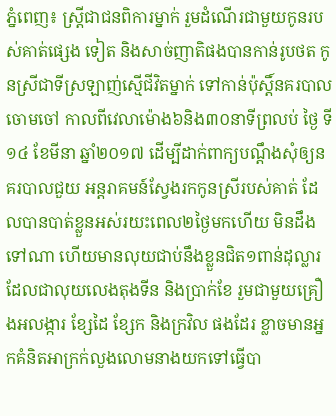ភ្នំពេញ៖ ស្រ្តីជាជនពិការម្នាក់ រួមដំណើរជាមួយកូនរបស់គាត់ផ្សេង ទៀត និងសាច់ញាតិផងបានកាន់រូបថត កូនស្រីជាទីស្រឡាញ់ស្មើជីវិតម្នាក់ ទៅកាន់ប៉ុស្តិ៍នគរបាលចោមចៅ កាលពីវេលាម៉ោង៦និង៣០នាទីព្រលប់ ថ្ងៃ ទី១៤ ខែមីនា ឆ្នាំ២០១៧ ដើម្បីដាក់ពាក្យបណ្ដឹងសុំឲ្យនគរបាលជួយ អន្តរាគមន៍ស្វែងរកកូនស្រីរបស់គាត់ ដែលបានបាត់ខ្លួនអស់រយះពេល២ថ្ងៃមកហើយ មិនដឹងទៅណា ហើយមានលុយជាប់នឹងខ្លួនជិត១ពាន់ដុល្លារ ដែលជាលុយលេងតុងទីន និងប្រាក់ខែ រួមជាមួយគ្រឿងអលង្ការ ខ្សែដៃ ខ្សែក និងក្រវិល ផងដែរ ខ្លាចមានអ្នកគំនិតអាក្រក់លួងលោមនាងយកទៅធ្វើបា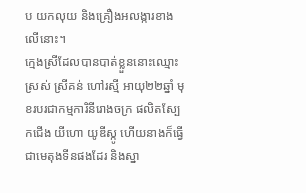ប យកលុយ និងគ្រឿងអលង្ការខាងលើនោះ។
ក្មេងស្រីដែលបានបាត់ខ្លួននោះឈ្មោះ ស្រស់ ស្រីគន់ ហៅរស្មី អាយុ២២ឆ្នាំ មុខរបរជាកម្មការិនីរោងចក្រ ផលិតស្បែកជើង យីហោ យូឌីស្កូ ហើយនាងក៏ធ្វើជាមេតុងទីនផងដែរ និងស្នា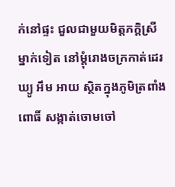ក់នៅផ្ទះ ជួលជាមួយមិត្តភក្ដិស្រីម្នាក់ទៀត នៅម្ដុំរោងចក្រកាត់ដេរ ឃ្យូ អឹម អាយ ស្ថិតក្នុងភូមិត្រពាំងពោធិ៍ សង្កាត់ចោមចៅ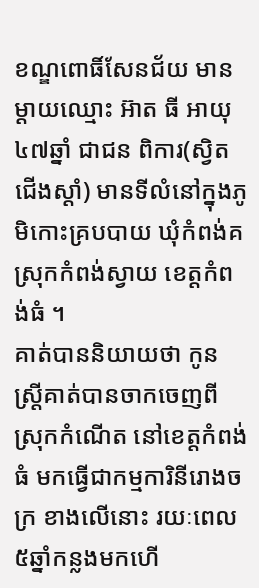ខណ្ឌពោធិ៍សែនជ័យ មានម្ដាយឈ្មោះ អ៊ាត ធី អាយុ៤៧ឆ្នាំ ជាជន ពិការ(ស្វិតជើងស្ដាំ) មានទីលំនៅក្នុងភូមិកោះគ្របបាយ ឃុំកំពង់គ ស្រុកកំពង់ស្វាយ ខេត្តកំពង់ធំ ។
គាត់បាននិយាយថា កូនស្រ្តីគាត់បានចាកចេញពីស្រុកកំណើត នៅខេត្តកំពង់ធំ មកធ្វើជាកម្មការិនីរោងចក្រ ខាងលើនោះ រយៈពេល៥ឆ្នាំកន្លងមកហើ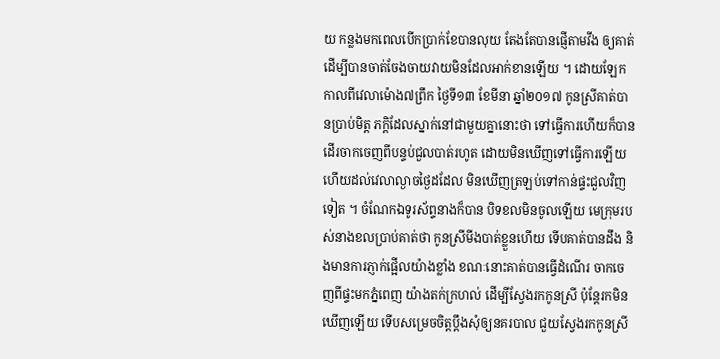យ កន្លងមកពេលបើកប្រាក់ខែបានលុយ តែងតែបានផ្ញើតាមវីង ឲ្យគាត់ ដើម្បីបានចាត់ចែងចាយវាយមិនដែលអាក់ខានឡើយ ។ ដោយឡែកកាលពីវេលាម៉ោង៧ព្រឹក ថ្ងៃទី១៣ ខែមីនា ឆ្នាំ២០១៧ កូនស្រីគាត់បានប្រាប់មិត្ត ភក្ដិដែលស្នាក់នៅជាមួយគ្នានោះថា ទៅធ្វើការហើយក៏បានដើរចាកចេញពីបន្ទប់ជួលបាត់រហូត ដោយមិនឃើញទៅធ្វើការឡើយ ហើយដល់វេលាល្ងាចថ្ងៃដដែល មិនឃើញត្រឡប់ទៅកាន់ផ្ទះជួលវិញទៀត ។ ចំណែកឯទូរស័ព្ទនាងក៏បាន បិទខលមិនចូលឡើយ មេក្រុមរបស់នាងខលប្រាប់គាត់ថា កូនស្រីមីងបាត់ខ្លួនហើយ ទើបគាត់បានដឹង និងមានការភ្ញាក់ផ្អើលយ៉ាងខ្លាំង ខណៈនោះគាត់បានធ្វើដំណើរ ចាកចេញពីផ្ទះមកភ្នំពេញ យ៉ាងតក់ក្រហល់ ដើម្បីស្វែងរកកូនស្រី ប៉ុន្តែរកមិនឃើញឡើយ ទើបសម្រេចចិត្តប្ដឹងសុំឲ្យនគរបាល ជួយស្វែងរកកូនស្រី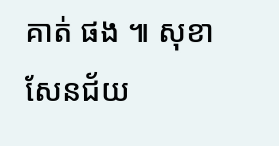គាត់ ផង ៕ សុខាសែនជ័យ